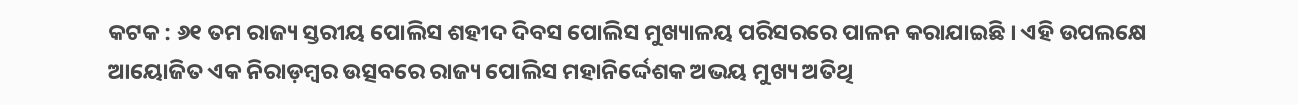କଟକ : ୬୧ ତମ ରାଜ୍ୟ ସ୍ତରୀୟ ପୋଲିସ ଶହୀଦ ଦିବସ ପୋଲିସ ମୁଖ୍ୟାଳୟ ପରିସରରେ ପାଳନ କରାଯାଇଛି । ଏହି ଉପଲକ୍ଷେ ଆୟୋଜିତ ଏକ ନିରାଡ଼ମ୍ବର ଉତ୍ସବରେ ରାଜ୍ୟ ପୋଲିସ ମହାନିର୍ଦ୍ଦେଶକ ଅଭୟ ମୁଖ୍ୟ ଅତିଥି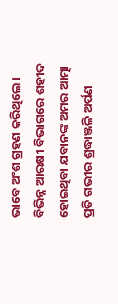ଭାବେ ଅଂଶ ଗ୍ରହଣ କରିଥିଲେ । ବିଭିନ୍ନ ଆରକ୍ଷୀ ବିଭାଗରେ ଶହୀଦ ହୋଇଥିବା ଯବାନଙ୍କ ଅମର ଆତ୍ମା ପ୍ରତି ଗଭୀର ଶ୍ରଦ୍ଧାଞ୍ଜଳି ଅର୍ପଣ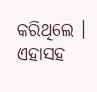କରିଥିଲେ । ଏହାସହ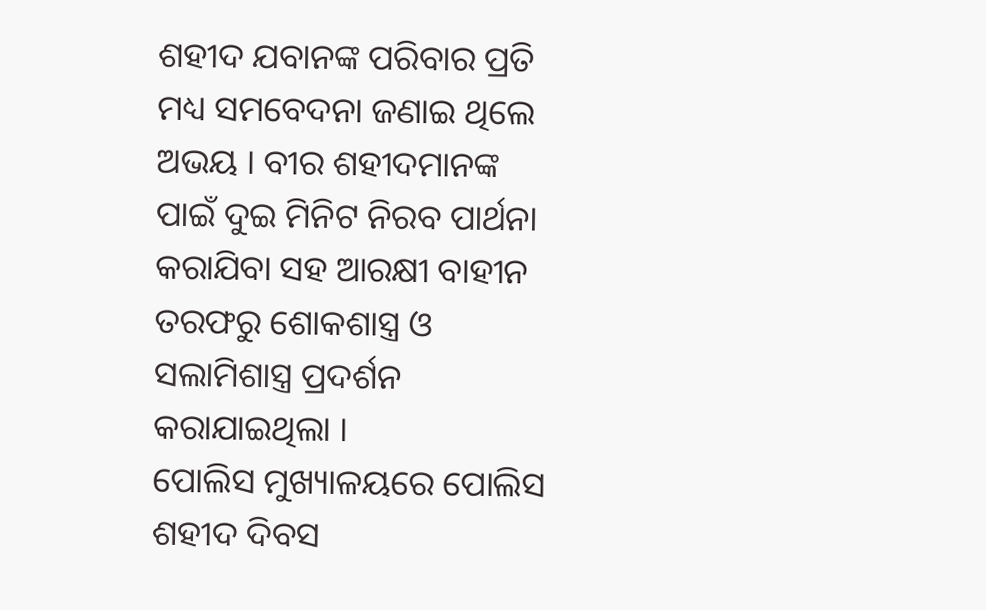ଶହୀଦ ଯବାନଙ୍କ ପରିବାର ପ୍ରତି ମଧ୍ୟ ସମବେଦନା ଜଣାଇ ଥିଲେ ଅଭୟ । ବୀର ଶହୀଦମାନଙ୍କ ପାଇଁ ଦୁଇ ମିନିଟ ନିରବ ପାର୍ଥନା କରାଯିବା ସହ ଆରକ୍ଷୀ ବାହୀନ ତରଫରୁ ଶୋକଶାସ୍ତ୍ର ଓ ସଲାମିଶାସ୍ତ୍ର ପ୍ରଦର୍ଶନ କରାଯାଇଥିଲା ।
ପୋଲିସ ମୁଖ୍ୟାଳୟରେ ପୋଲିସ ଶହୀଦ ଦିବସ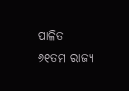ପାଳିତ
୬୧ତମ ରାଜ୍ୟ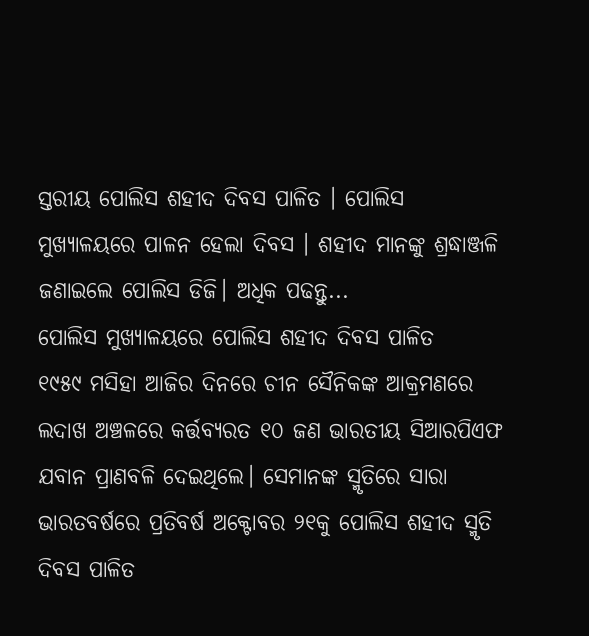ସ୍ତରୀୟ ପୋଲିସ ଶହୀଦ ଦିବସ ପାଳିତ । ପୋଲିସ ମୁଖ୍ୟାଳୟରେ ପାଳନ ହେଲା ଦିବସ । ଶହୀଦ ମାନଙ୍କୁ ଶ୍ରଦ୍ଧାଞ୍ଜଳି ଜଣାଇଲେ ପୋଲିସ ଡିଜି। ଅଧିକ ପଢନ୍ତୁ...
ପୋଲିସ ମୁଖ୍ୟାଳୟରେ ପୋଲିସ ଶହୀଦ ଦିବସ ପାଳିତ
୧୯୫୯ ମସିହା ଆଜିର ଦିନରେ ଚୀନ ସୈନିକଙ୍କ ଆକ୍ରମଣରେ ଲଦାଖ ଅଞ୍ଚଳରେ କର୍ତ୍ତବ୍ୟରତ ୧୦ ଜଣ ଭାରତୀୟ ସିଆରପିଏଫ ଯବାନ ପ୍ରାଣବଳି ଦେଇଥିଲେ। ସେମାନଙ୍କ ସ୍ମୃତିରେ ସାରା ଭାରତବର୍ଷରେ ପ୍ରତିବର୍ଷ ଅକ୍ଟୋବର ୨୧କୁ ପୋଲିସ ଶହୀଦ ସ୍ମୃତି ଦିବସ ପାଳିତ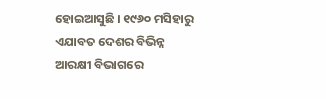ହୋଇଆସୁଛି । ୧୯୬୦ ମସିହାରୁ ଏଯାବତ ଦେଶର ବିଭିନ୍ନ ଆରକ୍ଷୀ ବିଭାଗରେ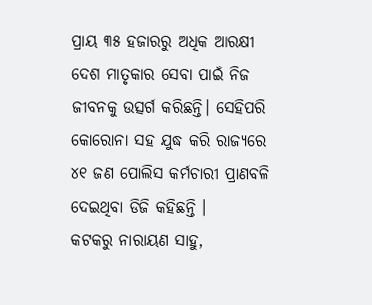ପ୍ରାୟ ୩୫ ହଜାରରୁ ଅଧିକ ଆରକ୍ଷୀ ଦେଶ ମାତୃକାର ସେବା ପାଇଁ ନିଜ ଜୀବନକୁ ଉତ୍ସର୍ଗ କରିଛନ୍ତି। ସେହିପରି କୋରୋନା ସହ ଯୁଦ୍ଧ କରି ରାଜ୍ୟରେ ୪୧ ଜଣ ପୋଲିସ କର୍ମଚାରୀ ପ୍ରାଣବଳି ଦେଇଥିବା ଡିଜି କହିଛନ୍ତି ।
କଟକରୁ ନାରାୟଣ ସାହୁ,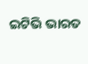ଇଟିଭି ଭାରତ